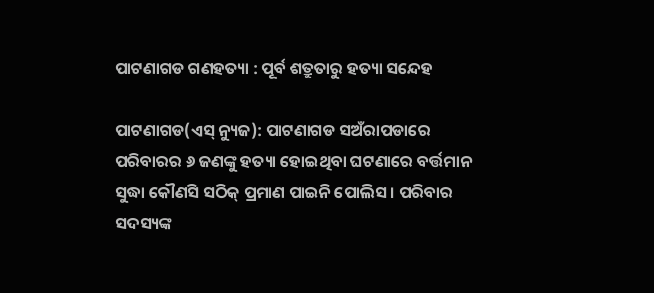ପାଟଣାଗଡ ଗଣହତ୍ୟା : ପୂର୍ବ ଶତ୍ରୁତାରୁ ହତ୍ୟା ସନ୍ଦେହ

ପାଟଣାଗଡ(ଏସ୍ ନ୍ୟୁଜ): ପାଟଣାଗଡ ସଅଁରାପଡାରେ ପରିବାରର ୬ ଜଣଙ୍କୁ ହତ୍ୟା ହୋଇଥିବା ଘଟଣାରେ ବର୍ତ୍ତମାନ ସୁଦ୍ଧା କୌଣସି ସଠିକ୍ ପ୍ରମାଣ ପାଇନି ପୋଲିସ । ପରିବାର ସଦସ୍ୟଙ୍କ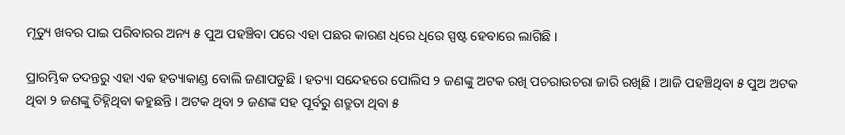ମୃତ୍ୟୁ ଖବର ପାଇ ପରିବାରର ଅନ୍ୟ ୫ ପୁଅ ପହଞ୍ଚିବା ପରେ ଏହା ପଛର କାରଣ ଧିରେ ଧିରେ ସ୍ପଷ୍ଟ ହେବାରେ ଲାଗିଛି ।

ପ୍ରାରମ୍ଭିକ ତଦନ୍ତରୁ ଏହା ଏକ ହତ୍ୟାକାଣ୍ଡ ବୋଲି ଜଣାପଡୁଛି । ହତ୍ୟା ସନ୍ଦେହରେ ପୋଲିସ ୨ ଜଣଙ୍କୁ ଅଟକ ରଖି ପଚରାଉଚରା ଜାରି ରଖିଛି । ଆଜି ପହଞ୍ଚିଥିବା ୫ ପୁଅ ଅଟକ ଥିବା ୨ ଜଣଙ୍କୁ ଚିହ୍ନିଥିବା କହୁଛନ୍ତି । ଅଟକ ଥିବା ୨ ଜଣଙ୍କ ସହ ପୂର୍ବରୁ ଶତ୍ରୁତା ଥିବା ୫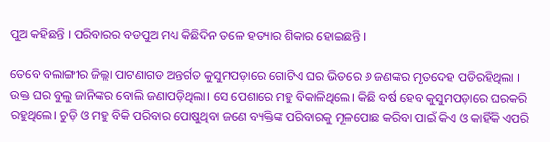ପୁଅ କହିଛନ୍ତି । ପରିବାରର ବଡପୁଅ ମଧ୍ୟ କିଛିଦିନ ତଳେ ହତ୍ୟାର ଶିକାର ହୋଇଛନ୍ତି ।

ତେବେ ବଲାଙ୍ଗୀର ଜିଲ୍ଲା ପାଟଣାଗଡ ଅନ୍ତର୍ଗତ କୁସୁମପଡ଼ାରେ ଗୋଟିଏ ଘର ଭିତରେ ୬ ଜଣଙ୍କର ମୃତଦେହ ପଡିରହିଥିଲା । ଉକ୍ତ ଘର ବୁଲୁ ଜାନିଙ୍କର ବୋଲି ଜଣାପଡ଼ିଥିଲା। ସେ ପେଶାରେ ମହୁ ବିକାଳିଥିଲେ। କିଛି ବର୍ଷ ହେବ କୁସୁମପଡ଼ାରେ ଘରକରି ରହୁଥିଲେ। ଚୁଡ଼ି ଓ ମହୁ ବିକି ପରିବାର ପୋଷୁଥିବା ଜଣେ ବ୍ୟକ୍ତିଙ୍କ ପରିବାରକୁ ମୂଳପୋଛ କରିବା ପାଇଁ କିଏ ଓ କାହିଁକି ଏପରି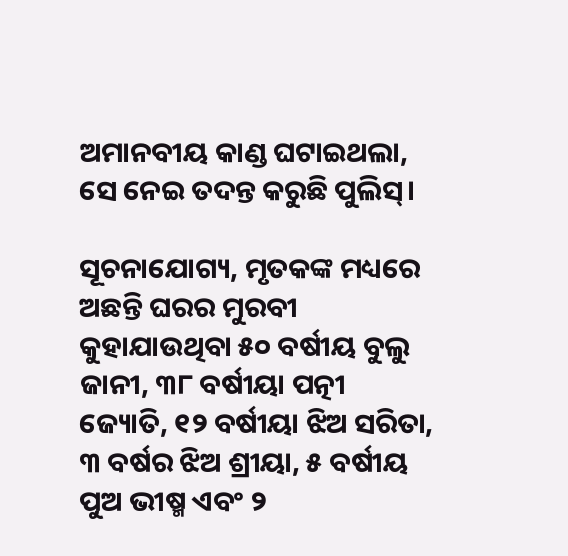ଅମାନବୀୟ କାଣ୍ଡ ଘଟାଇଥଲା, ସେ ନେଇ ତଦନ୍ତ କରୁଛି ପୁଲିସ୍‌।

ସୂଚନାଯୋଗ୍ୟ, ମୃତକଙ୍କ ମଧ୍ୟରେ ଅଛନ୍ତି ଘରର ମୁରବୀ କୁହାଯାଉଥିବା ୫୦ ବର୍ଷୀୟ ବୁଲୁ ଜାନୀ, ୩୮ ବର୍ଷୀୟା ପତ୍ନୀ ଜ୍ୟୋତି, ୧୨ ବର୍ଷୀୟା ଝିଅ ସରିତା, ୩ ବର୍ଷର ଝିଅ ଶ୍ରୀୟା, ୫ ବର୍ଷୀୟ ପୁଅ ଭୀଷ୍ମ ଏବଂ ୨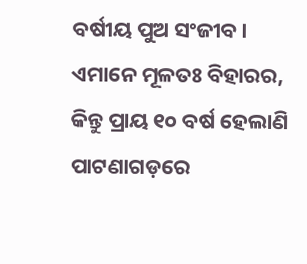ବର୍ଷୀୟ ପୁଅ ସଂଜୀବ। ଏମାନେ ମୂଳତଃ ବିହାରର, କିନ୍ତୁ ପ୍ରାୟ ୧୦ ବର୍ଷ ହେଲାଣି ପାଟଣାଗଡ଼ରେ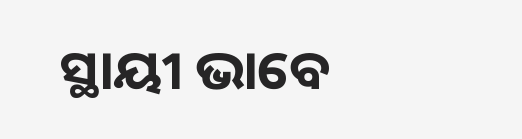ସ୍ଥାୟୀ ଭାବେ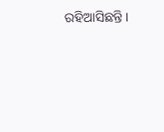ରହିଆସିଛନ୍ତି।